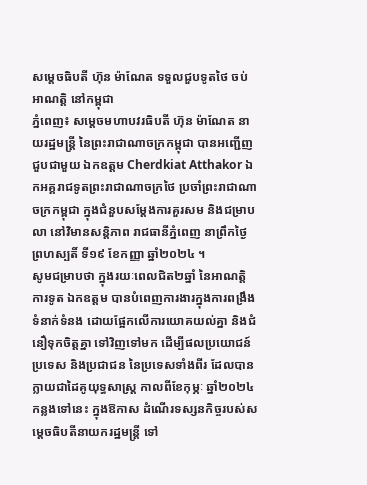សម្ដេចធិបតី ហ៊ុន ម៉ាណែត ទទួលជួបទូតថៃ ចប់អាណត្តិ នៅកម្ពុជា
ភ្នំពេញ៖ សម្ដេចមហាបវរធិបតី ហ៊ុន ម៉ាណែត នាយរដ្ឋមន្ត្រី នៃព្រះរាជាណាចក្រកម្ពុជា បានអញ្ជើញជួបជាមួយ ឯកឧត្តម Cherdkiat Atthakor ឯកអគ្គរាជទូតព្រះរាជាណាចក្រថៃ ប្រចាំព្រះរាជាណាចក្រកម្ពុជា ក្នុងជំនួបសម្ដែងការគួរសម និងជម្រាបលា នៅវិមានសន្តិភាព រាជធានីភ្នំពេញ នាព្រឹកថ្ងៃព្រហស្បតិ៍ ទី១៩ ខែកញ្ញា ឆ្នាំ២០២៤ ។
សូមជម្រាបថា ក្នុងរយៈពេលជិត២ឆ្នាំ នៃអាណត្តិការទូត ឯកឧត្តម បានបំពេញការងារក្នុងការពង្រឹងទំនាក់ទំនង ដោយផ្អែកលើការយោគយល់គ្នា និងជំនឿទុកចិត្តគ្នា ទៅវិញទៅមក ដើម្បីផលប្រយោជន៍ប្រទេស និងប្រជាជន នៃប្រទេសទាំងពីរ ដែលបានក្លាយជាដៃគូយុទ្ធសាស្ត្រ កាលពីខែកុម្ភៈ ឆ្នាំ២០២៤ កន្លងទៅនេះ ក្នុងឱកាស ដំណើរទស្សនកិច្ចរបស់សម្ដេចធិបតីនាយករដ្ឋមន្ត្រី ទៅ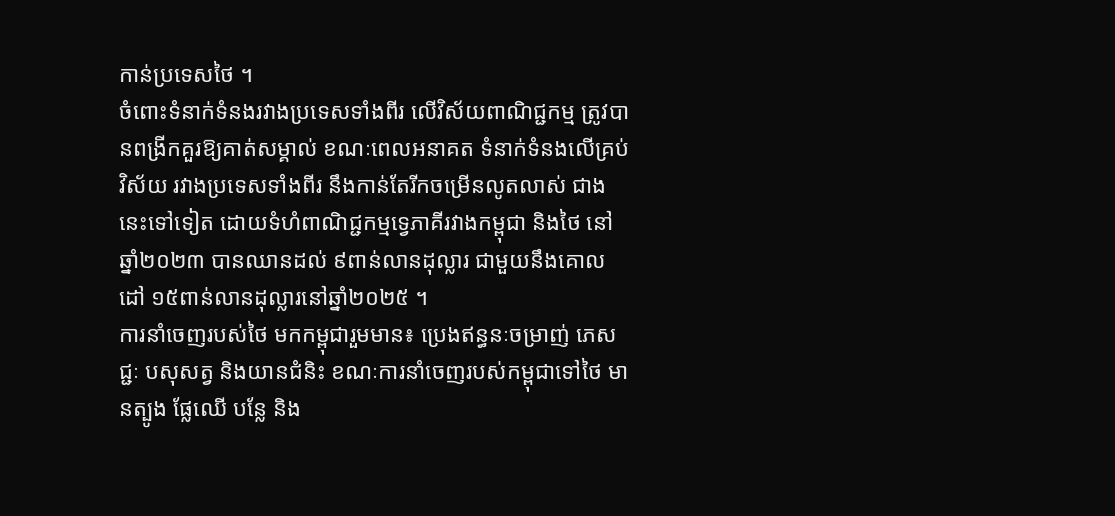កាន់ប្រទេសថៃ ។
ចំពោះទំនាក់ទំនងរវាងប្រទេសទាំងពីរ លើវិស័យពាណិជ្ជកម្ម ត្រូវបានពង្រីកគួរឱ្យគាត់សម្គាល់ ខណៈពេលអនាគត ទំនាក់ទំនងលើគ្រប់វិស័យ រវាងប្រទេសទាំងពីរ នឹងកាន់តែរីកចម្រើនលូតលាស់ ជាងនេះទៅទៀត ដោយទំហំពាណិជ្ជកម្មទ្វេភាគីរវាងកម្ពុជា និងថៃ នៅឆ្នាំ២០២៣ បានឈានដល់ ៩ពាន់លានដុល្លារ ជាមួយនឹងគោលដៅ ១៥ពាន់លានដុល្លារនៅឆ្នាំ២០២៥ ។
ការនាំចេញរបស់ថៃ មកកម្ពុជារួមមាន៖ ប្រេងឥន្ធនៈចម្រាញ់ ភេសជ្ជៈ បសុសត្វ និងយានជំនិះ ខណៈការនាំចេញរបស់កម្ពុជាទៅថៃ មានត្បូង ផ្លែឈើ បន្លែ និង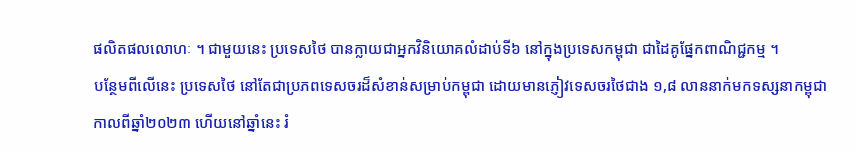ផលិតផលលោហៈ ។ ជាមួយនេះ ប្រទេសថៃ បានក្លាយជាអ្នកវិនិយោគលំដាប់ទី៦ នៅក្នុងប្រទេសកម្ពុជា ជាដៃគូផ្នែកពាណិជ្ជកម្ម ។
បន្ថែមពីលើនេះ ប្រទេសថៃ នៅតែជាប្រភពទេសចរដ៏សំខាន់សម្រាប់កម្ពុជា ដោយមានភ្ញៀវទេសចរថៃជាង ១,៨ លាននាក់មកទស្សនាកម្ពុជាកាលពីឆ្នាំ២០២៣ ហើយនៅឆ្នាំនេះ រំ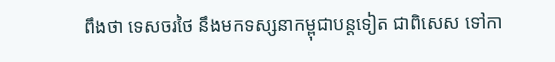ពឹងថា ទេសចរថៃ នឹងមកទស្សនាកម្ពុជាបន្តទៀត ជាពិសេស ទៅកា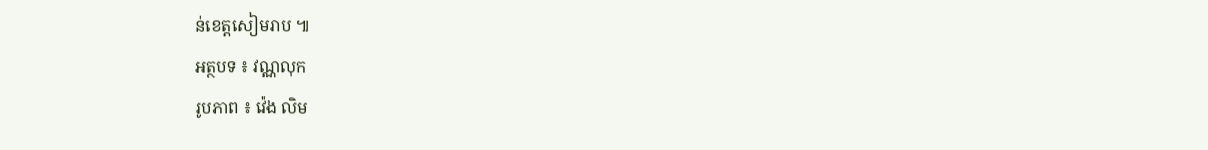ន់ខេត្តសៀមរាប ៕
អត្ថបទ ៖ វណ្ណលុក
រូបភាព ៖ វ៉េង លិម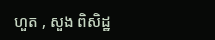ហួត , សួង ពិសិដ្ឋ